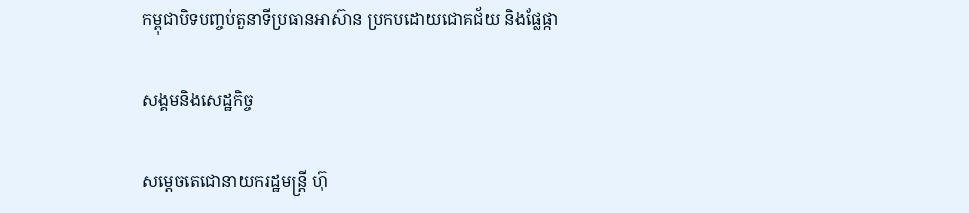កម្ពុជាបិទបញ្ចប់តួនាទីប្រធានអាស៊ាន ប្រកបដោយជោគជ័យ និងផ្លែផ្កា

សង្គមនិងសេដ្ឋកិច្ច

សម្តេចតេជោនាយករដ្ឋមន្ត្រី ហ៊ុ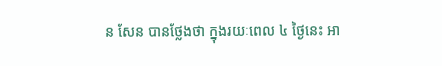ន សែន បានថ្លែងថា ក្នុងរយៈពេល ៤ ថ្ងៃនេះ អា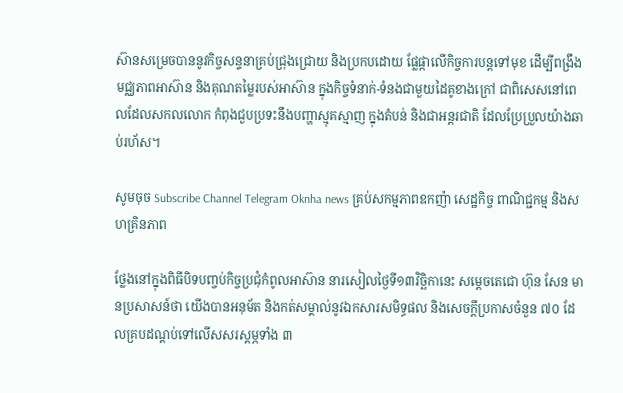ស៊ានសម្រេចបាននូវកិច្ចសន្ទនាគ្រប់ជ្រុងជ្រោយ និងប្រកបដោយ ផ្លែផ្កាលើកិច្ចការបន្តទៅមុខ ដើម្បីពង្រឹងមជ្ឈភាពអាស៊ាន និងគុណតម្លៃរបស់អាស៊ាន ក្នុងកិច្ចទំនាក់-ទំនងជាមួយដៃគូខាងក្រៅ ជាពិសេសនៅពេលដែលសកលលោក កំពុងជួបប្រទះនឹងបញ្ហាស្មុគស្មាញ ក្នុងតំបន់ និងជាអន្តរជាតិ ដែលប្រែប្រួលយ៉ាងឆាប់រហ័ស។

សូមចុច Subscribe Channel Telegram Oknha news គ្រប់សកម្មភាពឧកញ៉ា សេដ្ឋកិច្ច ពាណិជ្ជកម្ម និងសហគ្រិនភាព

ថ្លែងនៅក្នុងពិធីបិទបញ្ចប់កិច្ចប្រជុំកំពូលអាស៊ាន នារសៀលថ្ងៃទី១៣វិច្ឆិកានេះ សម្តេចតេជោ ហ៊ុន សែន មានប្រសាសន៍ថា យើងបានអនុម័ត និងកត់សម្គាល់នូវឯកសារសមិទ្ធផល និងសេចក្តីប្រកាសចំនួន ៧០ ដែលគ្របដណ្តប់ទៅលើសសរស្តម្ភទាំង ៣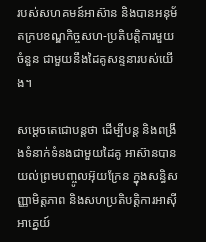របស់សហគមន៍អាស៊ាន និងបានអនុម័តក្របខណ្ឌកិច្ចសហ-ប្រតិបត្តិការមួយចំនួន ជាមួយនឹងដៃគូសន្ទនារបស់យើង។

សម្តេចតេជោបន្តថា ដើម្បីបន្ត និងពង្រឹងទំនាក់ទំនងជាមួយដៃគូ អាស៊ានបានយល់ព្រមបញ្ចូលអ៊ុយក្រែន ក្នុងសន្ធិសញ្ញាមិត្តភាព និងសហប្រតិបត្តិការអាស៊ី អាគ្នេយ៍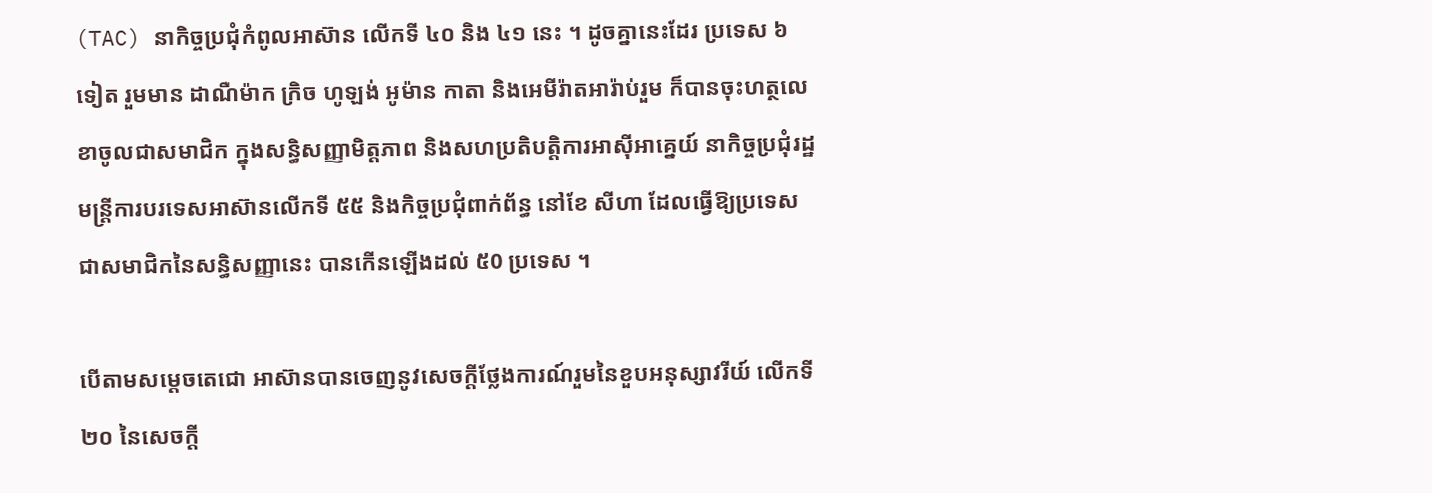(TAC) នាកិច្ចប្រជុំកំពូលអាស៊ាន លើកទី ៤០ និង ៤១ នេះ ។ ដូចគ្នានេះដែរ ប្រទេស ៦ ទៀត រួមមាន ដាណឺម៉ាក ក្រិច ហូឡង់ អូម៉ាន កាតា និងអេមីរ៉ាតអារ៉ាប់រួម ក៏បានចុះហត្ថលេខាចូលជាសមាជិក ក្នុងសន្ធិសញ្ញាមិត្តភាព និងសហប្រតិបត្តិការអាស៊ីអាគ្នេយ៍ នាកិច្ចប្រជុំរដ្ឋមន្រ្តីការបរទេសអាស៊ានលើកទី ៥៥ និងកិច្ចប្រជុំពាក់ព័ន្ធ នៅខែ សីហា ដែលធ្វើឱ្យប្រទេសជាសមាជិកនៃសន្ធិសញ្ញានេះ បានកើនឡើងដល់ ៥0 ប្រទេស ។

បើតាមសម្តេចតេជោ អាស៊ានបានចេញនូវសេចក្តីថ្លែងការណ៍រួមនៃខួបអនុស្សាវរីយ៍ លើកទី ២០ នៃសេចក្តី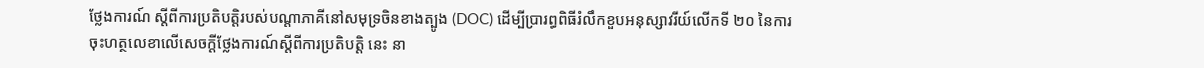ថ្លែងការណ៍ ស្តីពីការប្រតិបត្តិរបស់បណ្តាភាគីនៅសមុទ្រចិនខាងត្បូង (DOC) ដើម្បីប្រារព្ធពិធីរំលឹកខួបអនុស្សាវរីយ៍លើកទី ២០ នៃការចុះហត្ថលេខាលើសេចក្តីថ្លែងការណ៍ស្តីពីការប្រតិបត្តិ នេះ នា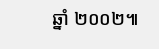ឆ្នាំ ២០០២៕